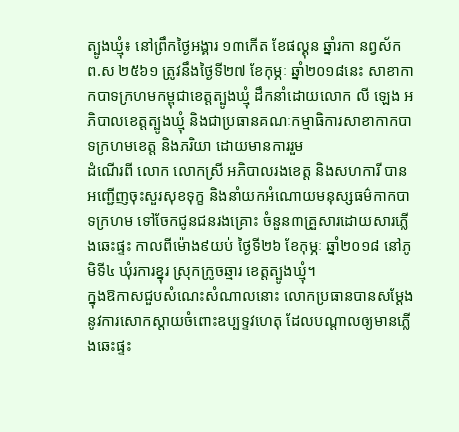ត្បូងឃ្មុំ៖ នៅព្រឹកថ្ងៃអង្គារ ១៣កើត ខែផល្គុន ឆ្នាំរកា នព្វស័ក ព.ស ២៥៦១ ត្រូវនឹងថ្ងៃទី២៧ ខែកុម្ភៈ ឆ្នាំ២០១៨នេះ សាខាកាកបាទក្រហមកម្ពុជាខេត្តត្បូងឃ្មុំ ដឹកនាំដោយលោក លី ឡេង អភិបាលខេត្តត្បូងឃ្មុំ និងជាប្រធានគណៈកម្មាធិការសាខាកាកបាទក្រហមខេត្ត និងភរិយា ដោយមានការរួម
ដំណើរពី លោក លោកស្រី អភិបាលរងខេត្ត និងសហការី បានអញ្ជើញចុះសួរសុខទុក្ខ និងនាំយកអំណោយមនុស្សធម៌កាកបាទក្រហម ទៅចែកជូនជនរងគ្រោះ ចំនួន៣គ្រួសារដោយសារភ្លើងឆេះផ្ទះ កាលពីម៉ោង៩យប់ ថ្ងៃទី២៦ ខែកុម្ភៈ ឆ្នាំ២០១៨ នៅភូមិទី៤ ឃុំរការខ្នុរ ស្រុកក្រូចឆ្មារ ខេត្តត្បូងឃ្មុំ។
ក្នុងឱកាសជួបសំណេះសំណាលនោះ លោកប្រធានបានសម្ដែងនូវការសោកស្តាយចំពោះឧប្បទ្ទវហេតុ ដែលបណ្តាលឲ្យមានភ្លើងឆេះផ្ទះ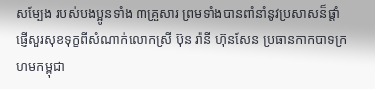សម្បែង របស់បងប្អូនទាំង ៣គ្រួសារ ព្រមទាំងបានពាំនាំនូវប្រសាសន៏ផ្តាំផ្ញើសួរសុខទុក្ខពីសំណាក់លោកស្រី ប៊ុន រ៉ានី ហ៊ុនសែន ប្រធានកាកបាទក្រហមកម្ពុជា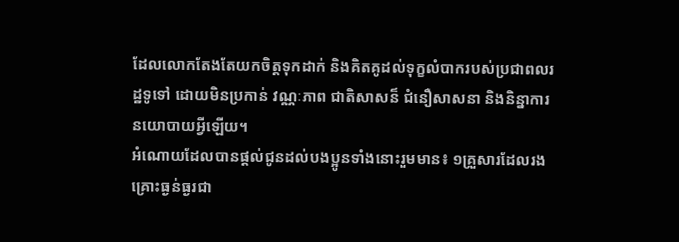ដែលលោកតែងតែយកចិត្តទុកដាក់ និងគិតគូដល់ទុក្ខលំបាករបស់ប្រជាពលរដ្ឋទូទៅ ដោយមិនប្រកាន់ វណ្ណៈភាព ជាតិសាសន៏ ជំនឿសាសនា និងនិន្នាការនយោបាយអ្វីឡើយ។
អំណោយដែលបានផ្តល់ជូនដល់បងប្អូនទាំងនោះរួមមាន៖ ១គ្រួសារដែលរងគ្រោះធ្ងន់ធ្ងរជា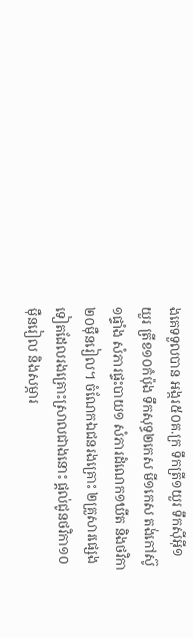ងគេទទួលបាន អង្ករ៥០គ.ក្រ ទឹកត្រី១យួរ ទឹកស៊ីអ៊ី១យួរ ត្រីខ១០កំប៉ុង ទឹកសុទ្ធ២កេស មី១កេស តង់កៅស៊ូ១ផ្ទាំង សំភារផ្ទះបាយ១ សំភារដំណេក១ឃីត និងថវិកា២០ម៉ឺនរៀល។ ចំណែកឯជនរងគ្រោះ ២គ្រួសារផ្សេងទៀតដែលរងគ្រោះស្រាលជាងនោះ ផ្តល់ជូនថវិកា១០ម៉ឺនរៀល និងសម្ភារ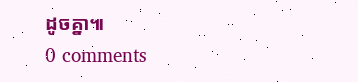ដូចគ្នា៕
0 comments